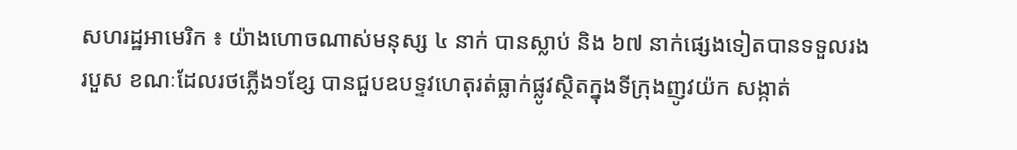សហរដ្ឋអាមេរិក ៖ យ៉ាងហោចណាស់មនុស្ស ៤ នាក់ បានស្លាប់ និង ៦៧ នាក់ផ្សេងទៀតបានទទួលរងរបួស ខណៈដែលរថភ្លើង១ខ្សែ បានជួបឧបទ្ទវហេតុរត់ធ្លាក់ផ្លូវស្ថិតក្នុងទីក្រុងញូវយ៉ក សង្កាត់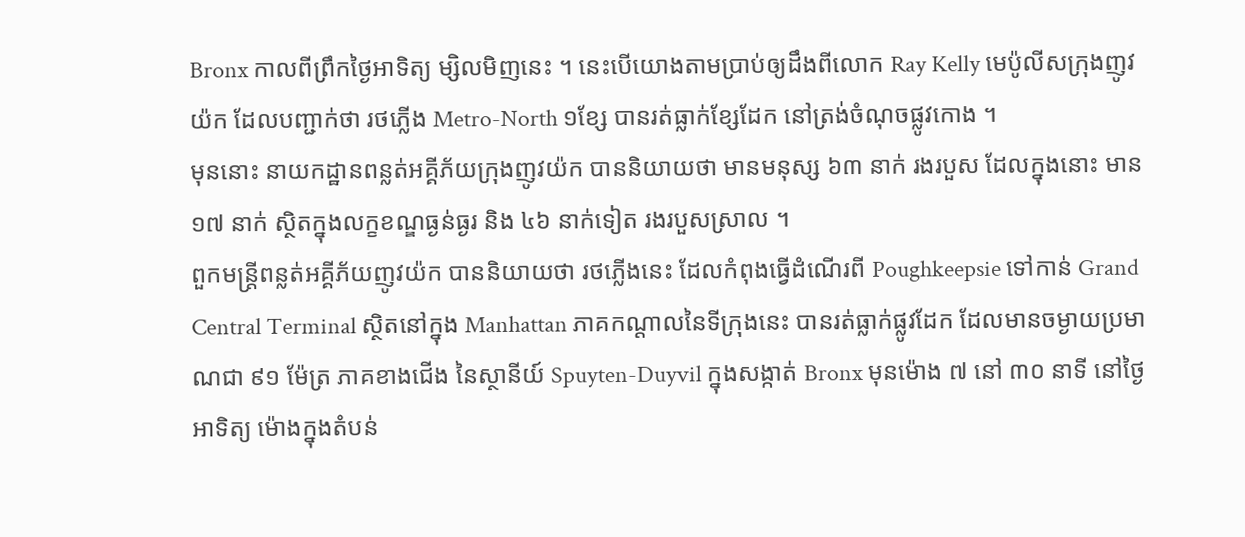Bronx កាលពីព្រឹកថ្ងៃអាទិត្យ ម្សិលមិញនេះ ។ នេះបើយោងតាមប្រាប់ឲ្យដឹងពីលោក Ray Kelly មេប៉ូលីសក្រុងញូវយ៉ក ដែលបញ្ជាក់ថា រថភ្លើង Metro-North ១ខ្សែ បានរត់ធ្លាក់ខ្សែដែក នៅត្រង់ចំណុចផ្លូវកោង ។
មុននោះ នាយកដ្ឋានពន្លត់អគ្គីភ័យក្រុងញូវយ៉ក បាននិយាយថា មានមនុស្ស ៦៣ នាក់ រងរបួស ដែលក្នុងនោះ មាន ១៧ នាក់ ស្ថិតក្នុងលក្ខខណ្ឌធ្ងន់ធ្ងរ និង ៤៦ នាក់ទៀត រងរបួសស្រាល ។
ពួកមន្ត្រីពន្លត់អគ្គីភ័យញូវយ៉ក បាននិយាយថា រថភ្លើងនេះ ដែលកំពុងធ្វើដំណើរពី Poughkeepsie ទៅកាន់ Grand Central Terminal ស្ថិតនៅក្នុង Manhattan ភាគកណ្តាលនៃទីក្រុងនេះ បានរត់ធ្លាក់ផ្លូវដែក ដែលមានចម្ងាយប្រមាណជា ៩១ ម៉ែត្រ ភាគខាងជើង នៃស្ថានីយ៍ Spuyten-Duyvil ក្នុងសង្កាត់ Bronx មុនម៉ោង ៧ នៅ ៣០ នាទី នៅថ្ងៃអាទិត្យ ម៉ោងក្នុងតំបន់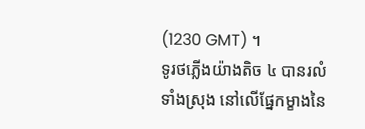(1230 GMT) ។
ទូរថភ្លើងយ៉ាងតិច ៤ បានរលំទាំងស្រុង នៅលើផ្នែកម្ខាងនៃ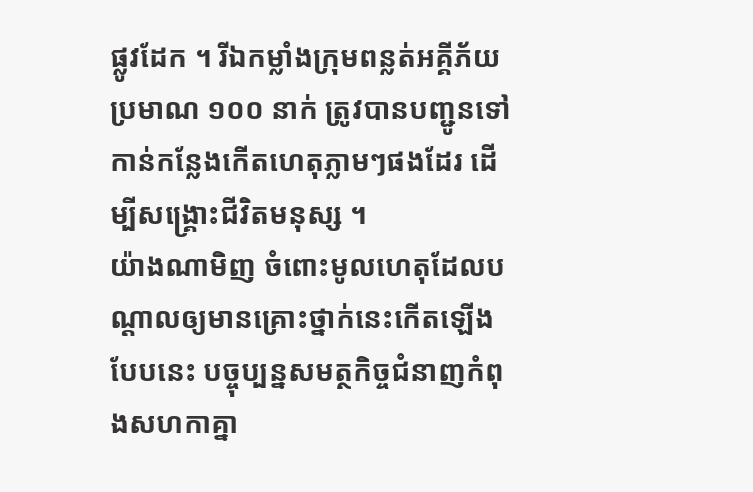ផ្លូវដែក ។ រីឯកម្លាំងក្រុមពន្លត់អគ្គីភ័យប្រមាណ ១០០ នាក់ ត្រូវបានបញ្ជូនទៅកាន់កន្លែងកើតហេតុភ្លាមៗផងដែរ ដើម្បីសង្គ្រោះជីវិតមនុស្ស ។
យ៉ាងណាមិញ ចំពោះមូលហេតុដែលបណ្តាលឲ្យមានគ្រោះថ្នាក់នេះកើតឡើងបែបនេះ បច្ចុប្បន្នសមត្ថកិច្ចជំនាញកំពុងសហកាគ្នា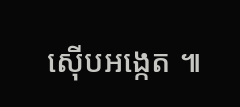ស៊ើបអង្កេត ៕